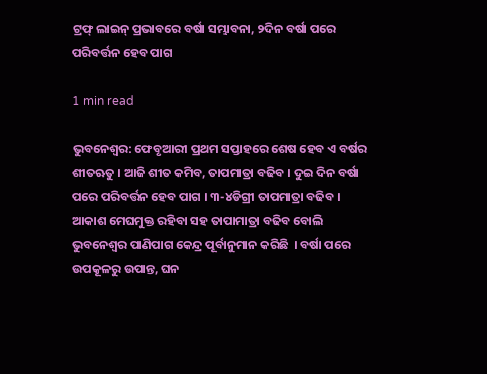ଟ୍ରଫ୍ ଲାଇନ୍ ପ୍ରଭାବରେ ବର୍ଷା ସମ୍ଭାବନା, ୨ଦିନ ବର୍ଷା ପରେ ପରିବର୍ତ୍ତନ ହେବ ପାଗ

1 min read

ଭୁବନେଶ୍ୱର: ଫେବୃଆରୀ ପ୍ରଥମ ସପ୍ତାହରେ ଶେଷ ହେବ ଏ ବର୍ଷର ଶୀତଋତୁ । ଆଜି ଶୀତ କମିବ, ତାପମାତ୍ରା ବଢିବ । ଦୁଇ ଦିନ ବର୍ଷା ପରେ ପରିବର୍ତ୍ତନ ହେବ ପାଗ । ୩-୪ଡିଗ୍ରୀ ତାପମାତ୍ରା ବଢିବ । ଆକାଶ ମେଘମୁକ୍ତ ରହିବା ସହ ତାପାମାତ୍ରା ବଢିବ ବୋଲି ଭୁବନେଶ୍ୱର ପାଣିପାଗ କେନ୍ଦ୍ର ପୂର୍ବାନୁମାନ କରିଛି  । ବର୍ଷା ପରେ ଉପକୂଳରୁ ଉପାନ୍ତ, ଘନ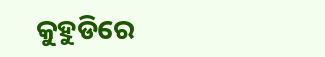କୁହୁଡିରେ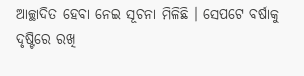ଆଚ୍ଛାଦିତ ହେବା ନେଇ ସୂଚନା ମିଳିଛି । ସେପଟେ ବର୍ଷାକୁ ଦୃଷ୍ଟିରେ ରଖି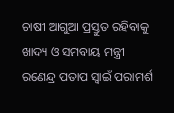ଚାଷୀ ଆଗୁଆ ପ୍ରସ୍ତୁତ ରହିବାକୁ ଖାଦ୍ୟ ଓ ସମବାୟ ମନ୍ତ୍ରୀ ରଣେନ୍ଦ୍ର ପତାପ ସ୍ୱାଇଁ ପରାମର୍ଶ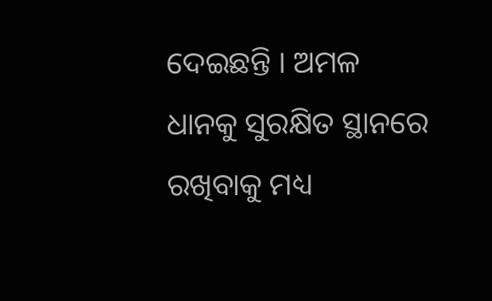ଦେଇଛନ୍ତି । ଅମଳ ଧାନକୁ ସୁରକ୍ଷିତ ସ୍ଥାନରେ ରଖିବାକୁ ମଧ୍ୟ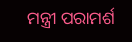ମନ୍ତ୍ରୀ ପରାମର୍ଶ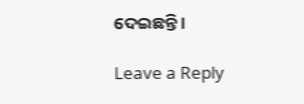ଦେଇଛନ୍ତି ।

Leave a Reply